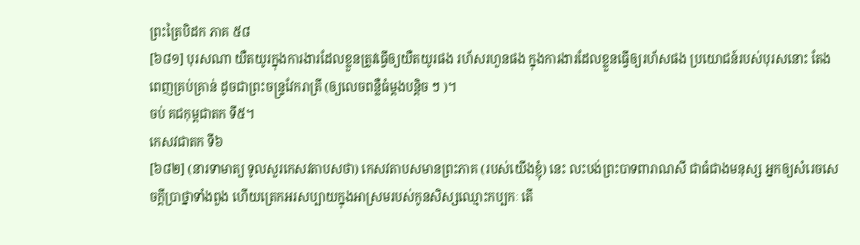ព្រះត្រៃបិដក ភាគ ៥៨
[៦៨១] បុរសណា យឺតយូរក្នុងការងារដែលខ្លួនត្រូវធ្វើឲ្យយឺតយូរផង រហ័សរហួនផង ក្នុងការងារដែលខ្លួនធ្វើឲ្យរហ័សផង ប្រយោជន៍របស់បុរសនោះ តែងពេញគ្រប់គ្រាន់ ដូចជាព្រះចន្ទ្រវែករាត្រី (ឲ្យលេចពន្លឺធំម្ដងបន្តិច ៗ )។
ចប់ គជកុម្ពជាតក ទី៥។
កេសវជាតក ទី៦
[៦៨២] (នារទាមាត្យ ទូលសួរកេសវតាបសថា) កេសវតាបសមានព្រះភាគ (របស់យើងខ្ញុំ) នេះ លះបង់ព្រះបាទពារាណសី ជាធំជាងមនុស្ស អ្នកឲ្យសំរេចសេចក្ដីប្រាថ្នាទាំងពួង ហើយត្រេកអរសប្បាយក្នុងអាស្រមរបស់កូនសិស្សឈ្មោះកប្បកៈ តើ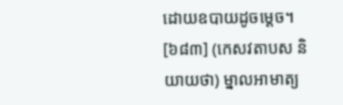ដោយឧបាយដូចម្ដេច។
[៦៨៣] (កេសវតាបស និយាយថា) ម្នាលអាមាត្យ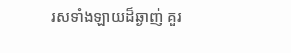រសទាំងឡាយដ៏ឆ្ងាញ់ គួរ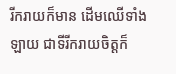រីករាយក៏មាន ដើមឈើទាំងឡាយ ជាទីរីករាយចិត្តក៏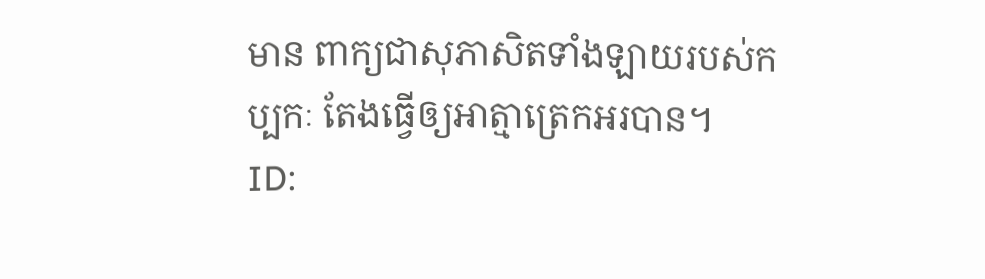មាន ពាក្យជាសុភាសិតទាំងឡាយរបស់កប្បកៈ តែងធ្វើឲ្យអាត្មាត្រេកអរបាន។
ID: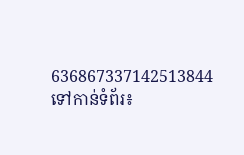636867337142513844
ទៅកាន់ទំព័រ៖